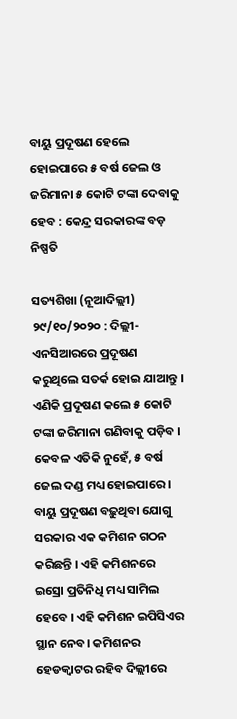ବାୟୁ ପ୍ରଦୂଷଣ ହେଲେ ହୋଇପାରେ ୫ ବର୍ଷ ଜେଲ ଓ ଜରିମାନା ୫ କୋଟି ଟଙ୍କା ଦେବାକୁ ହେବ : କେନ୍ଦ୍ର ସରକାରଙ୍କ ବଡ଼ ନିଷ୍ପତି

ସତ୍ୟଶିଖା (ନୂଆଦିଲ୍ଲୀ) ୨୯/୧୦/୨୦୨୦ : ଦିଲ୍ଲୀ-ଏନସିଆରରେ ପ୍ରଦୂଷଣ କରୁଥିଲେ ସତର୍କ ହୋଇ ଯାଆନ୍ତୁ । ଏଣିକି ପ୍ରଦୂଷଣ କଲେ ୫ କୋଟି ଟଙ୍କା ଜରିମାନା ଗଣିବାକୁ ପଡ଼ିବ । କେବଳ ଏତିକି ନୁହେଁ, ୫ ବର୍ଷ ଜେଲ ଦଣ୍ଡ ମଧ୍ୟ ହୋଇପାରେ । ବାୟୁ ପ୍ରଦୂଷଣ ବଢ଼ୁଥିବା ଯୋଗୁ ସରକାର ଏକ କମିଶନ ଗଠନ କରିଛନ୍ତି । ଏହି କମିଶନରେ ଇସ୍ରୋ ପ୍ରତିନିଧି ମଧ୍ୟ ସାମିଲ ହେବେ । ଏହି କମିଶନ ଇପିସିଏର ସ୍ଥାନ ନେବ। କମିଶନର ହେଡକ୍ବାଟର ରହିବ ଦିଲ୍ଲୀରେ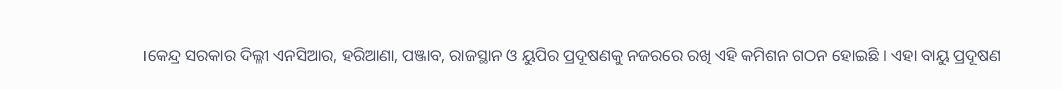।କେନ୍ଦ୍ର ସରକାର ଦିଲ୍ଳୀ ଏନସିଆର, ହରିଆଣା, ପଞ୍ଜାବ, ରାଜସ୍ଥାନ ଓ ୟୁପିର ପ୍ରଦୂଷଣକୁ ନଜରରେ ରଖି ଏହି କମିଶନ ଗଠନ ହୋଇଛି । ଏହା ବାୟୁ ପ୍ରଦୂଷଣ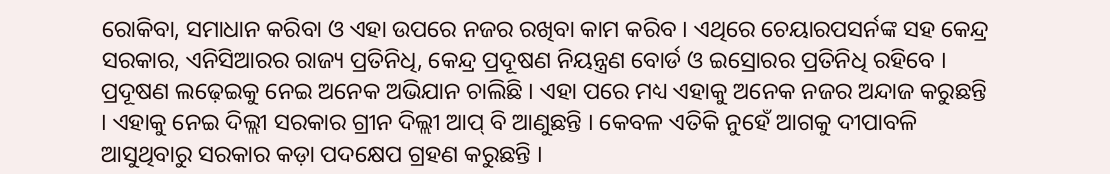ରୋକିବା, ସମାଧାନ କରିବା ଓ ଏହା ଉପରେ ନଜର ରଖିବା କାମ କରିବ । ଏଥିରେ ଚେୟାରପସର୍ନଙ୍କ ସହ କେନ୍ଦ୍ର ସରକାର, ଏନିସିଆରର ରାଜ୍ୟ ପ୍ରତିନିଧି, କେନ୍ଦ୍ର ପ୍ରଦୂଷଣ ନିୟନ୍ତ୍ରଣ ବୋର୍ଡ ଓ ଇସ୍ରୋରର ପ୍ରତିନିଧି ରହିବେ ।
ପ୍ରଦୂଷଣ ଲଢ଼େଇକୁ ନେଇ ଅନେକ ଅଭିଯାନ ଚାଲିଛି । ଏହା ପରେ ମଧ୍ୟ ଏହାକୁ ଅନେକ ନଜର ଅନ୍ଦାଜ କରୁଛନ୍ତି । ଏହାକୁ ନେଇ ଦିଲ୍ଲୀ ସରକାର ଗ୍ରୀନ ଦିଲ୍ଲୀ ଆପ୍ ବି ଆଣୁଛନ୍ତି । କେବଳ ଏତିକି ନୁହେଁ ଆଗକୁ ଦୀପାବଳି ଆସୁଥିବାରୁ ସରକାର କଡ଼ା ପଦକ୍ଷେପ ଗ୍ରହଣ କରୁଛନ୍ତି ।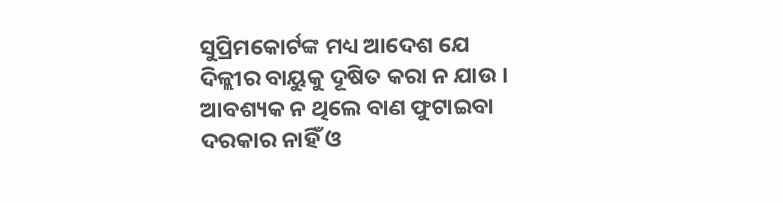ସୁପ୍ରିମକୋର୍ଟଙ୍କ ମଧ୍ୟ ଆଦେଶ ଯେ ଦିଳ୍ଲୀର ବାୟୁକୁ ଦୂଷିତ କରା ନ ଯାଉ । ଆବଶ୍ୟକ ନ ଥିଲେ ବାଣ ଫୁଟାଇବା ଦରକାର ନାହିଁ ଓ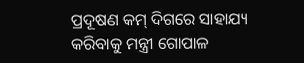ପ୍ରଦୂଷଣ କମ୍ ଦିଗରେ ସାହାଯ୍ୟ କରିବାକୁ ମନ୍ତ୍ରୀ ଗୋପାଳ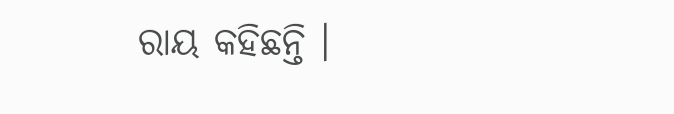ରାୟ କହିଛନ୍ତି ।